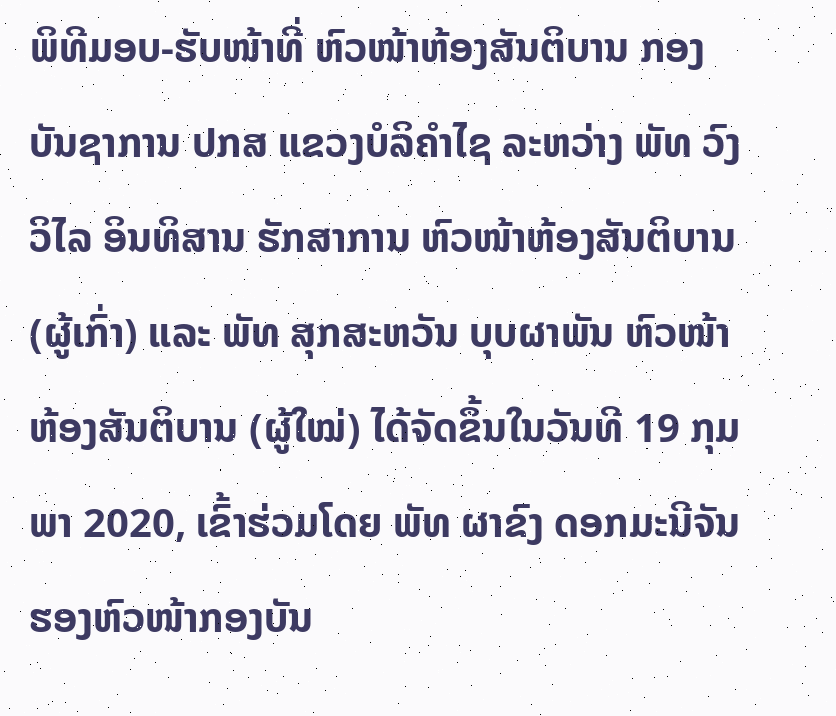ພິທີມອບ-ຮັບໜ້າທີ່ ຫົວໜ້າຫ້ອງສັນຕິບານ ກອງບັນຊາການ ປກສ ແຂວງບໍລິຄໍາໄຊ ລະຫວ່າງ ພັທ ວົງວິໄລ ອິນທິສານ ຮັກສາການ ຫົວໜ້າຫ້ອງສັນຕິບານ (ຜູ້ເກົ່າ) ແລະ ພັທ ສຸກສະຫວັນ ບຸບຜາພັນ ຫົວໜ້າຫ້ອງສັນຕິບານ (ຜູ້ໃໝ່) ໄດ້ຈັດຂຶ້ນໃນວັນທີ 19 ກຸມພາ 2020, ເຂົ້າຮ່ວມໂດຍ ພັທ ຜາຂົງ ດອກມະນີຈັນ ຮອງຫົວໜ້າກອງບັນ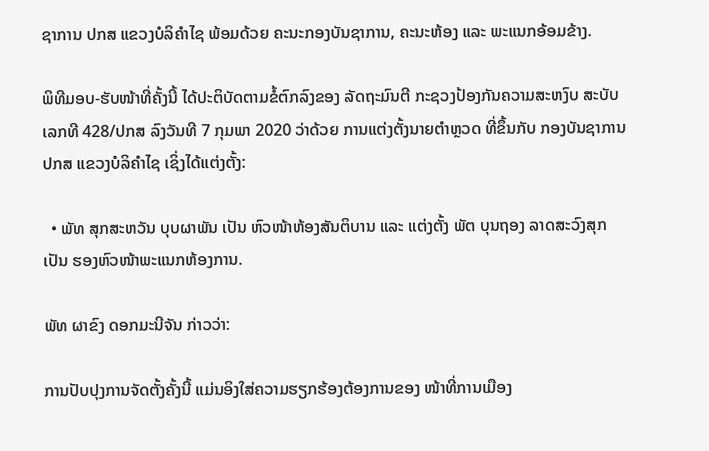ຊາການ ປກສ ແຂວງບໍລິຄໍາໄຊ ພ້ອມດ້ວຍ ຄະນະກອງບັນຊາການ, ຄະນະຫ້ອງ ແລະ ພະແນກອ້ອມຂ້າງ.

ພິທີມອບ-ຮັບໜ້າທີ່ຄັ້ງນີ້ ໄດ້ປະຕິບັດຕາມຂໍ້ຕົກລົງຂອງ ລັດຖະມົນຕີ ກະຊວງປ້ອງກັນຄວາມສະຫງົບ ສະບັບເລກທີ 428/ປກສ ລົງວັນທີ 7 ກຸມພາ 2020 ວ່າດ້ວຍ ການແຕ່ງຕັ້ງນາຍຕໍາຫຼວດ ທີ່ຂຶ້ນກັບ ກອງບັນຊາການ ປກສ ແຂວງບໍລິຄໍາໄຊ ເຊິ່ງໄດ້ແຕ່ງຕັ້ງ:

  • ພັທ ສຸກສະຫວັນ ບຸບຜາພັນ ເປັນ ຫົວໜ້າຫ້ອງສັນຕິບານ ແລະ ແຕ່ງຕັ້ງ ພັຕ ບຸນຖອງ ລາດສະວົງສຸກ ເປັນ ຮອງຫົວໜ້າພະແນກຫ້ອງການ.

ພັທ ຜາຂົງ ດອກມະນີຈັນ ກ່າວວ່າ:

ການປັບປຸງການຈັດຕັ້ງຄັ້ງນີ້ ແມ່ນອິງໃສ່ຄວາມຮຽກຮ້ອງຕ້ອງການຂອງ ໜ້າທີ່ການເມືອງ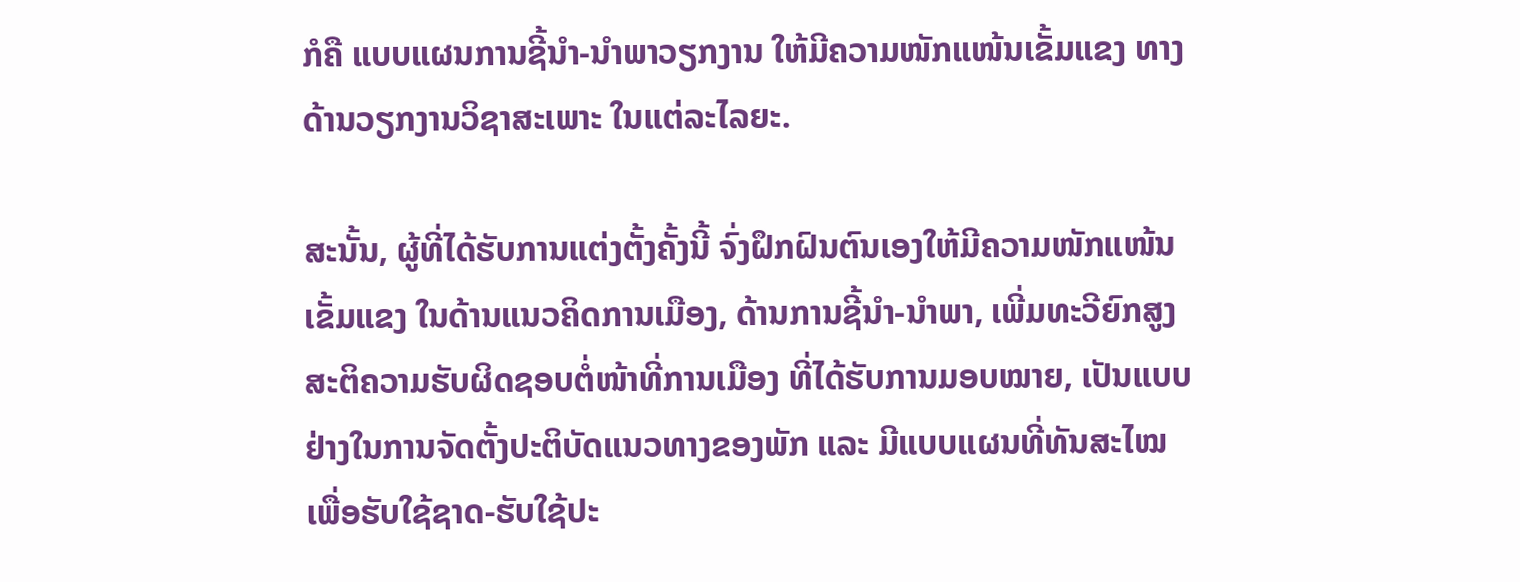ກໍຄື ແບບແຜນການຊີ້ນໍາ-ນໍາພາວຽກງານ ໃຫ້ມີຄວາມໜັກແໜ້ນເຂັ້ມແຂງ ທາງດ້ານວຽກງານວິຊາສະເພາະ ໃນແຕ່ລະໄລຍະ.

ສະນັ້ນ, ຜູ້ທີ່ໄດ້ຮັບການແຕ່ງຕັ້ງຄັ້ງນີ້ ຈົ່ງຝຶກຝົນຕົນເອງໃຫ້ມີຄວາມໜັກແໜ້ນເຂັ້ມແຂງ ໃນດ້ານແນວຄິດການເມືອງ, ດ້ານການຊີ້ນໍາ-ນໍາພາ, ເພີ່ມທະວີຍົກສູງສະຕິຄວາມຮັບຜິດຊອບຕໍ່ໜ້າທີ່ການເມືອງ ທີ່ໄດ້ຮັບການມອບໝາຍ, ເປັນແບບຢ່າງໃນການຈັດຕັ້ງປະຕິບັດແນວທາງຂອງພັກ ແລະ ມີແບບແຜນທີ່ທັນສະໄໝ ເພື່ອຮັບໃຊ້ຊາດ-ຮັບໃຊ້ປະ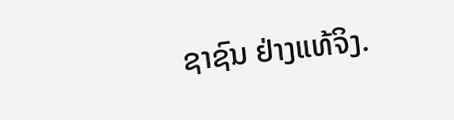ຊາຊົນ ຢ່າງແທ້ຈິງ.